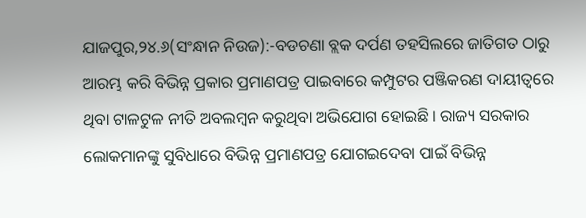ଯାଜପୁର,୨୪.୬(ସଂନ୍ଧାନ ନିଉଜ):-ବଡଚଣା ବ୍ଲକ ଦର୍ପଣ ତହସିଲରେ ଜାତିଗତ ଠାରୁ ଆରମ୍ଭ କରି ବିଭିନ୍ନ ପ୍ରକାର ପ୍ରମାଣପତ୍ର ପାଇବାରେ କମ୍ପୁଟର ପଞ୍ଜିକରଣ ଦାୟୀତ୍ୱରେ ଥିବା ଟାଳଟୁଳ ନୀତି ଅବଲମ୍ବନ କରୁଥିବା ଅଭିଯୋଗ ହୋଇଛି । ରାଜ୍ୟ ସରକାର ଲୋକମାନଙ୍କୁ ସୁବିଧାରେ ବିଭିନ୍ନ ପ୍ରମାଣପତ୍ର ଯୋଗଇଦେବା ପାଇଁ ବିଭିନ୍ନ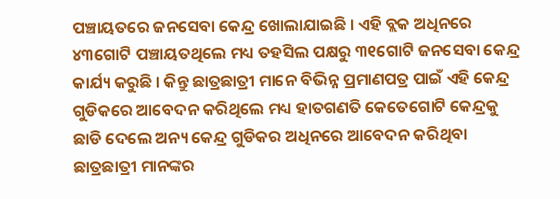ପଞ୍ଚାୟତରେ ଜନସେବା କେନ୍ଦ୍ର ଖୋଲାଯାଇଛି । ଏହି ବ୍ଲକ ଅଧିନରେ ୪୩ଗୋଟି ପଞ୍ଚାୟତଥିଲେ ମଧ୍ୟ ତହସିଲ ପକ୍ଷରୁ ୩୧ଗୋଟି ଜନସେବା କେନ୍ଦ୍ର କାର୍ଯ୍ୟ କରୁଛି । କିନ୍ତୁ ଛାତ୍ରଛାତ୍ରୀ ମାନେ ବିଭିନ୍ନ ପ୍ରମାଣପତ୍ର ପାଇଁ ଏହି କେନ୍ଦ୍ର ଗୁଡିକରେ ଆବେଦନ କରିଥିଲେ ମଧ୍ୟ ହାତଗଣତି କେତେଗୋଟି କେନ୍ଦ୍ରକୁ ଛାଡି ଦେଲେ ଅନ୍ୟ କେନ୍ଦ୍ର ଗୁଡିକର ଅଧିନରେ ଆବେଦନ କରିଥିବା ଛାତ୍ରଛାତ୍ରୀ ମାନଙ୍କର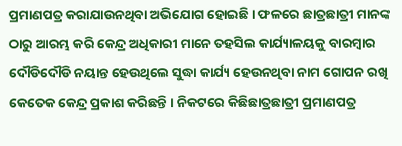ପ୍ରମାଣପତ୍ର କରାଯାଉନଥିବା ଅଭିଯୋଗ ହୋଇଛି । ଫଳରେ ଛାତ୍ରଛାତ୍ରୀ ମାନଙ୍କ ଠାରୁ ଆରମ୍ଭ କରି କେନ୍ଦ୍ର ଅଧିକାରୀ ମାନେ ତହସିଲ କାର୍ଯ୍ୟାଳୟକୁ ବାରମ୍ବାର ଦୌଡିଦୌଡି ନୟାନ୍ତ ହେଉଥିଲେ ସୁଦ୍ଧା କାର୍ଯ୍ୟ ହେଉନଥିବା ନାମ ଗୋପନ ରଖି କେତେକ କେନ୍ଦ୍ର ପ୍ରକାଶ କରିଛନ୍ତି । ନିକଟରେ କିଛିଛାତ୍ରଛାତ୍ରୀ ପ୍ରମାଣପତ୍ର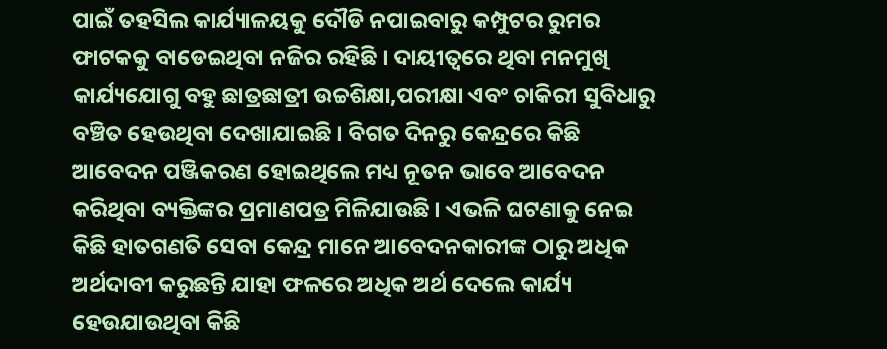ପାଇଁ ତହସିଲ କାର୍ଯ୍ୟାଳୟକୁ ଦୌଡି ନପାଇବାରୁ କମ୍ପୁଟର ରୁମର ଫାଟକକୁ ବାଡେଇଥିବା ନଜିର ରହିଛି । ଦାୟୀତ୍ୱରେ ଥିବା ମନମୁଖି କାର୍ଯ୍ୟଯୋଗୁ ବହୁ ଛାତ୍ରଛାତ୍ରୀ ଉଚ୍ଚଶିକ୍ଷା,ପରୀକ୍ଷା ଏବଂ ଚାକିରୀ ସୁବିଧାରୁ ବଞ୍ଚିତ ହେଉଥିବା ଦେଖାଯାଇଛି । ବିଗତ ଦିନରୁ କେନ୍ଦ୍ରରେ କିଛି ଆବେଦନ ପଞ୍ଜିକରଣ ହୋଇଥିଲେ ମଧ୍ୟ ନୂତନ ଭାବେ ଆବେଦନ କରିଥିବା ବ୍ୟକ୍ତିଙ୍କର ପ୍ରମାଣପତ୍ର ମିଳିଯାଉଛି । ଏଭଳି ଘଟଣାକୁ ନେଇ କିଛି ହାତଗଣତି ସେବା କେନ୍ଦ୍ର ମାନେ ଆବେଦନକାରୀଙ୍କ ଠାରୁ ଅଧିକ ଅର୍ଥଦାବୀ କରୁଛନ୍ତି ଯାହା ଫଳରେ ଅଧିକ ଅର୍ଥ ଦେଲେ କାର୍ଯ୍ୟ ହେଉଯାଉଥିବା କିଛି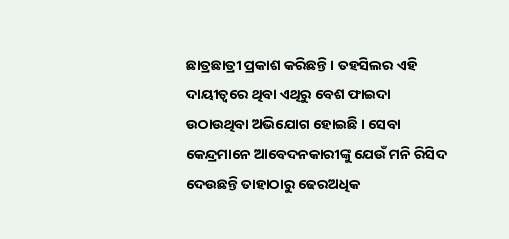ଛାତ୍ରଛାତ୍ରୀ ପ୍ରକାଶ କରିଛନ୍ତି । ତହସିଲର ଏହି ଦାୟୀତ୍ୱରେ ଥିବା ଏଥିରୁ ବେଶ ଫାଇଦା ଉଠାଉଥିବା ଅଭିଯୋଗ ହୋଇଛି । ସେବା କେନ୍ଦ୍ରମାନେ ଆବେଦନକାରୀଙ୍କୁ ଯେଉଁ ମନି ରିସିଦ ଦେଉଛନ୍ତି ତାହାଠାରୁ ଢେରଅଧିକ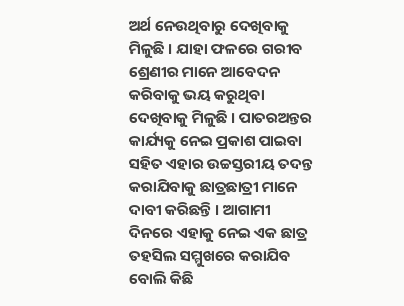ଅର୍ଥ ନେଉଥିବାରୁ ଦେଖିବାକୁ ମିଳୁଛି । ଯାହା ଫଳରେ ଗରୀବ ଶ୍ରେଣୀର ମାନେ ଆବେଦନ କରିବାକୁ ଭୟ କରୁଥିବା ଦେଖିବାକୁ ମିଳୁଛି । ପାତରଅନ୍ତର କାର୍ଯ୍ୟକୁ ନେଇ ପ୍ରକାଶ ପାଇବା ସହିତ ଏହାର ଉଚ୍ଚସ୍ତରୀୟ ତଦନ୍ତ କରାଯିବାକୁ ଛାତ୍ରଛାତ୍ରୀ ମାନେ ଦାବୀ କରିଛନ୍ତି । ଆଗାମୀ ଦିନରେ ଏହାକୁ ନେଇ ଏକ ଛାତ୍ର ତହସିଲ ସମ୍ମୁଖରେ କରାଯିବ ବୋଲି କିଛି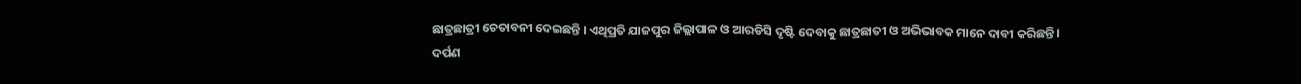ଛାତ୍ରଛାତ୍ରୀ ଚେତାବନୀ ଦେଇଛନ୍ତି । ଏଥିପ୍ରତି ଯାଜପୁର ଜିଲ୍ଲାପାଳ ଓ ଆରଡିସି ଦୃଷ୍ଟି ଦେବାକୁ ଛାତ୍ରଛାତୀ ଓ ଅଭିଭାବକ ମାନେ ଦାବୀ କରିଛନ୍ତି ।
ଦର୍ପଣ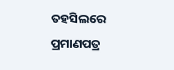ତହସିଲରେ ପ୍ରମାଣପତ୍ର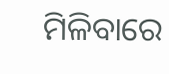ମିଳିବାରେ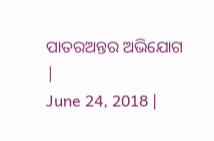ପାତରଅନ୍ତର ଅଭିଯୋଗ
|
June 24, 2018 |